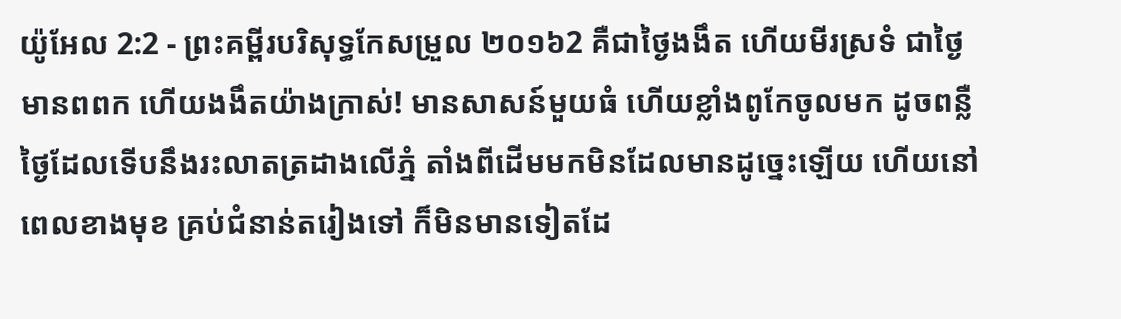យ៉ូអែល 2:2 - ព្រះគម្ពីរបរិសុទ្ធកែសម្រួល ២០១៦2 គឺជាថ្ងៃងងឹត ហើយមីរស្រទំ ជាថ្ងៃមានពពក ហើយងងឹតយ៉ាងក្រាស់! មានសាសន៍មួយធំ ហើយខ្លាំងពូកែចូលមក ដូចពន្លឺថ្ងៃដែលទើបនឹងរះលាតត្រដាងលើភ្នំ តាំងពីដើមមកមិនដែលមានដូច្នេះឡើយ ហើយនៅពេលខាងមុខ គ្រប់ជំនាន់តរៀងទៅ ក៏មិនមានទៀតដែ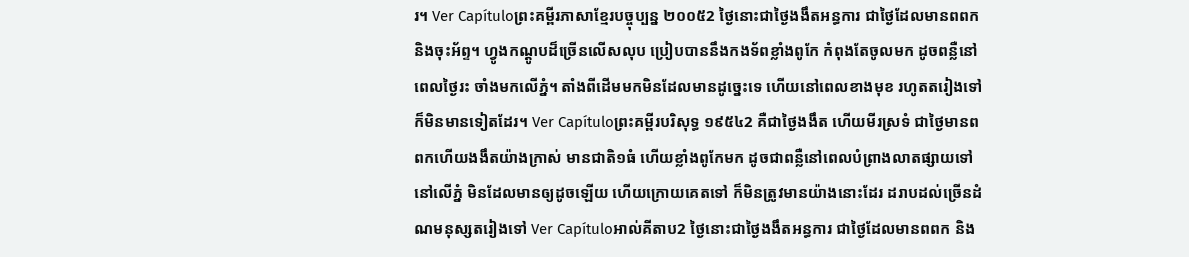រ។ Ver Capítuloព្រះគម្ពីរភាសាខ្មែរបច្ចុប្បន្ន ២០០៥2 ថ្ងៃនោះជាថ្ងៃងងឹតអន្ធការ ជាថ្ងៃដែលមានពពក និងចុះអ័ព្ទ។ ហ្វូងកណ្ដូបដ៏ច្រើនលើសលុប ប្រៀបបាននឹងកងទ័ពខ្លាំងពូកែ កំពុងតែចូលមក ដូចពន្លឺនៅពេលថ្ងៃរះ ចាំងមកលើភ្នំ។ តាំងពីដើមមកមិនដែលមានដូច្នេះទេ ហើយនៅពេលខាងមុខ រហូតតរៀងទៅ ក៏មិនមានទៀតដែរ។ Ver Capítuloព្រះគម្ពីរបរិសុទ្ធ ១៩៥៤2 គឺជាថ្ងៃងងឹត ហើយមីរស្រទំ ជាថ្ងៃមានពពកហើយងងឹតយ៉ាងក្រាស់ មានជាតិ១ធំ ហើយខ្លាំងពូកែមក ដូចជាពន្លឺនៅពេលបំព្រាងលាតផ្សាយទៅនៅលើភ្នំ មិនដែលមានឲ្យដូចឡើយ ហើយក្រោយគេតទៅ ក៏មិនត្រូវមានយ៉ាងនោះដែរ ដរាបដល់ច្រើនដំណមនុស្សតរៀងទៅ Ver Capítuloអាល់គីតាប2 ថ្ងៃនោះជាថ្ងៃងងឹតអន្ធការ ជាថ្ងៃដែលមានពពក និង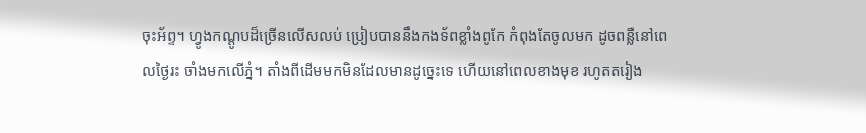ចុះអ័ព្ទ។ ហ្វូងកណ្ដូបដ៏ច្រើនលើសលប់ ប្រៀបបាននឹងកងទ័ពខ្លាំងពូកែ កំពុងតែចូលមក ដូចពន្លឺនៅពេលថ្ងៃរះ ចាំងមកលើភ្នំ។ តាំងពីដើមមកមិនដែលមានដូច្នេះទេ ហើយនៅពេលខាងមុខ រហូតតរៀង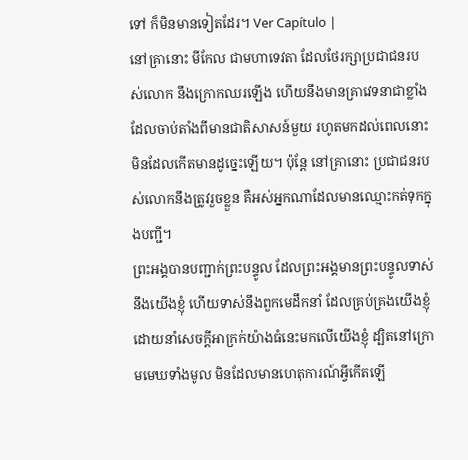ទៅ ក៏មិនមានទៀតដែរ។ Ver Capítulo |
នៅគ្រានោះ មីកែល ជាមហាទេវតា ដែលថែរក្សាប្រជាជនរបស់លោក នឹងក្រោកឈរឡើង ហើយនឹងមានគ្រាវេទនាជាខ្លាំង ដែលចាប់តាំងពីមានជាតិសាសន៍មួយ រហូតមកដល់ពេលនោះ មិនដែលកើតមានដូច្នេះឡើយ។ ប៉ុន្ដែ នៅគ្រានោះ ប្រជាជនរបស់លោកនឹងត្រូវរួចខ្លួន គឺអស់អ្នកណាដែលមានឈ្មោះកត់ទុកក្នុងបញ្ជី។
ព្រះអង្គបានបញ្ជាក់ព្រះបន្ទូល ដែលព្រះអង្គមានព្រះបន្ទូលទាស់នឹងយើងខ្ញុំ ហើយទាស់នឹងពួកមេដឹកនាំ ដែលគ្រប់គ្រងយើងខ្ញុំ ដោយនាំសេចក្ដីអាក្រក់យ៉ាងធំនេះមកលើយើងខ្ញុំ ដ្បិតនៅក្រោមមេឃទាំងមូល មិនដែលមានហេតុការណ៍អ្វីកើតឡើ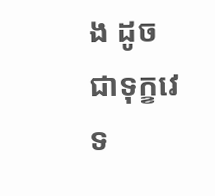ង ដូចជាទុក្ខវេទ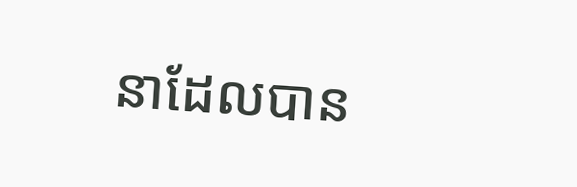នាដែលបាន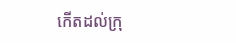កើតដល់ក្រុ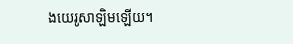ងយេរូសាឡិមឡើយ។